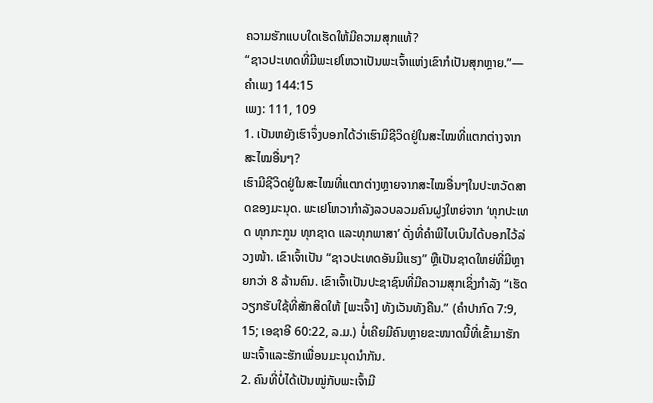ຄວາມຮັກແບບໃດເຮັດໃຫ້ມີຄວາມສຸກແທ້?
“ຊາວປະເທດທີ່ມີພະເຢໂຫວາເປັນພະເຈົ້າແຫ່ງເຂົາກໍເປັນສຸກຫຼາຍ.”—ຄຳເພງ 144:15
ເພງ: 111, 109
1. ເປັນຫຍັງເຮົາຈຶ່ງບອກໄດ້ວ່າເຮົາມີຊີວິດຢູ່ໃນສະໄໝທີ່ແຕກຕ່າງຈາກສະໄໝອື່ນໆ?
ເຮົາມີຊີວິດຢູ່ໃນສະໄໝທີ່ແຕກຕ່າງຫຼາຍຈາກສະໄໝອື່ນໆໃນປະຫວັດສາດຂອງມະນຸດ. ພະເຢໂຫວາກຳລັງລວບລວມຄົນຝູງໃຫຍ່ຈາກ ‘ທຸກປະເທດ ທຸກກະກູນ ທຸກຊາດ ແລະທຸກພາສາ’ ດັ່ງທີ່ຄຳພີໄບເບິນໄດ້ບອກໄວ້ລ່ວງໜ້າ. ເຂົາເຈົ້າເປັນ “ຊາວປະເທດອັນມີແຮງ” ຫຼືເປັນຊາດໃຫຍ່ທີ່ມີຫຼາຍກວ່າ 8 ລ້ານຄົນ. ເຂົາເຈົ້າເປັນປະຊາຊົນທີ່ມີຄວາມສຸກເຊິ່ງກຳລັງ “ເຮັດວຽກຮັບໃຊ້ທີ່ສັກສິດໃຫ້ [ພະເຈົ້າ] ທັງເວັນທັງຄືນ.” (ຄຳປາກົດ 7:9, 15; ເອຊາອີ 60:22, ລ.ມ.) ບໍ່ເຄີຍມີຄົນຫຼາຍຂະໜາດນີ້ທີ່ເຂົ້າມາຮັກພະເຈົ້າແລະຮັກເພື່ອນມະນຸດນຳກັນ.
2. ຄົນທີ່ບໍ່ໄດ້ເປັນໝູ່ກັບພະເຈົ້າມີ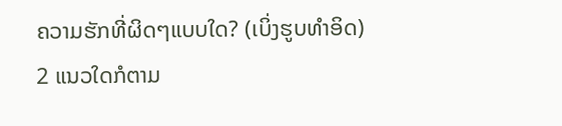ຄວາມຮັກທີ່ຜິດໆແບບໃດ? (ເບິ່ງຮູບທຳອິດ)
2 ແນວໃດກໍຕາມ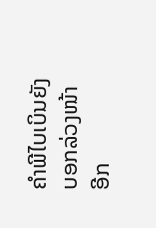ຄຳພີໄບເບິນຍັງບອກລ່ວງໜ້າອີກ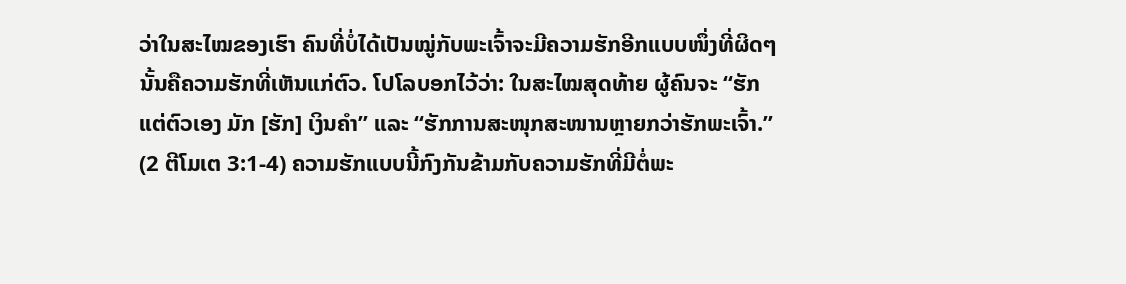ວ່າໃນສະໄໝຂອງເຮົາ ຄົນທີ່ບໍ່ໄດ້ເປັນໝູ່ກັບພະເຈົ້າຈະມີຄວາມຮັກອີກແບບໜຶ່ງທີ່ຜິດໆ ນັ້ນຄືຄວາມຮັກທີ່ເຫັນແກ່ຕົວ. ໂປໂລບອກໄວ້ວ່າ: ໃນສະໄໝສຸດທ້າຍ ຜູ້ຄົນຈະ “ຮັກແຕ່ຕົວເອງ ມັກ [ຮັກ] ເງິນຄຳ” ແລະ “ຮັກການສະໜຸກສະໜານຫຼາຍກວ່າຮັກພະເຈົ້າ.” (2 ຕີໂມເຕ 3:1-4) ຄວາມຮັກແບບນີ້ກົງກັນຂ້າມກັບຄວາມຮັກທີ່ມີຕໍ່ພະ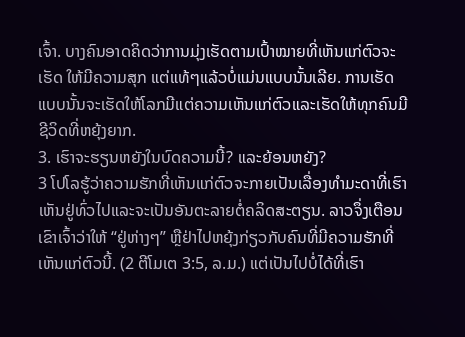ເຈົ້າ. ບາງຄົນອາດຄິດວ່າການມຸ່ງເຮັດຕາມເປົ້າໝາຍທີ່ເຫັນແກ່ຕົວຈະເຮັດ ໃຫ້ມີຄວາມສຸກ ແຕ່ແທ້ໆແລ້ວບໍ່ແມ່ນແບບນັ້ນເລີຍ. ການເຮັດແບບນັ້ນຈະເຮັດໃຫ້ໂລກມີແຕ່ຄວາມເຫັນແກ່ຕົວແລະເຮັດໃຫ້ທຸກຄົນມີຊີວິດທີ່ຫຍຸ້ງຍາກ.
3. ເຮົາຈະຮຽນຫຍັງໃນບົດຄວາມນີ້? ແລະຍ້ອນຫຍັງ?
3 ໂປໂລຮູ້ວ່າຄວາມຮັກທີ່ເຫັນແກ່ຕົວຈະກາຍເປັນເລື່ອງທຳມະດາທີ່ເຮົາເຫັນຢູ່ທົ່ວໄປແລະຈະເປັນອັນຕະລາຍຕໍ່ຄລິດສະຕຽນ. ລາວຈຶ່ງເຕືອນເຂົາເຈົ້າວ່າໃຫ້ “ຢູ່ຫ່າງໆ” ຫຼືຢ່າໄປຫຍຸ້ງກ່ຽວກັບຄົນທີ່ມີຄວາມຮັກທີ່ເຫັນແກ່ຕົວນີ້. (2 ຕີໂມເຕ 3:5, ລ.ມ.) ແຕ່ເປັນໄປບໍ່ໄດ້ທີ່ເຮົາ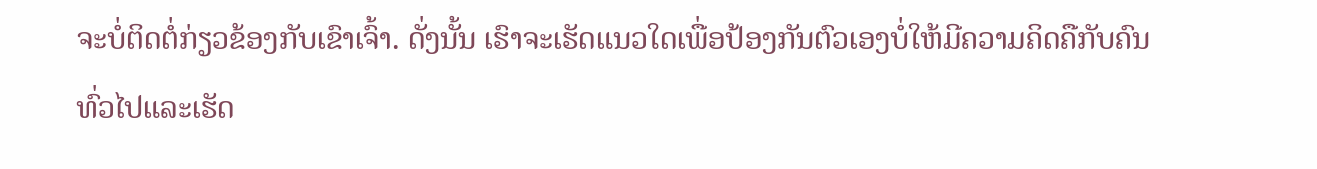ຈະບໍ່ຕິດຕໍ່ກ່ຽວຂ້ອງກັບເຂົາເຈົ້າ. ດັ່ງນັ້ນ ເຮົາຈະເຮັດແນວໃດເພື່ອປ້ອງກັນຕົວເອງບໍ່ໃຫ້ມີຄວາມຄິດຄືກັບຄົນທົ່ວໄປແລະເຮັດ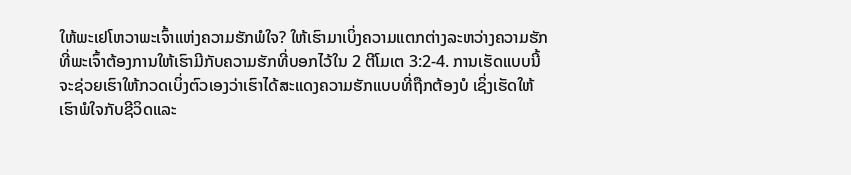ໃຫ້ພະເຢໂຫວາພະເຈົ້າແຫ່ງຄວາມຮັກພໍໃຈ? ໃຫ້ເຮົາມາເບິ່ງຄວາມແຕກຕ່າງລະຫວ່າງຄວາມຮັກທີ່ພະເຈົ້າຕ້ອງການໃຫ້ເຮົາມີກັບຄວາມຮັກທີ່ບອກໄວ້ໃນ 2 ຕີໂມເຕ 3:2-4. ການເຮັດແບບນີ້ຈະຊ່ວຍເຮົາໃຫ້ກວດເບິ່ງຕົວເອງວ່າເຮົາໄດ້ສະແດງຄວາມຮັກແບບທີ່ຖືກຕ້ອງບໍ ເຊິ່ງເຮັດໃຫ້ເຮົາພໍໃຈກັບຊີວິດແລະ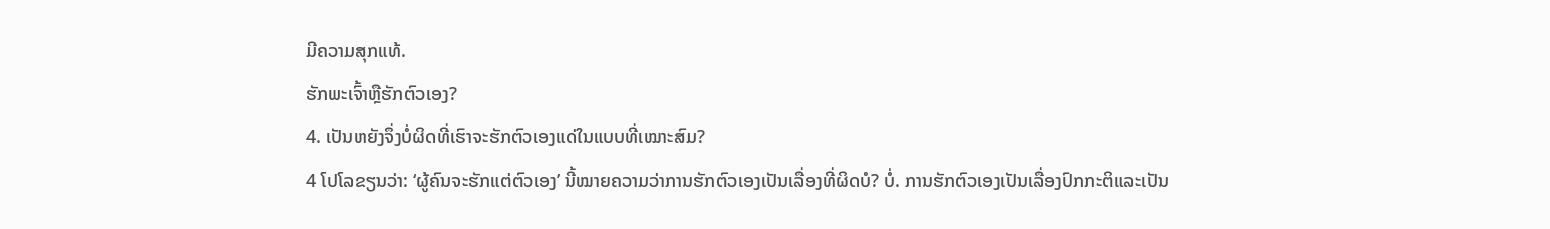ມີຄວາມສຸກແທ້.
ຮັກພະເຈົ້າຫຼືຮັກຕົວເອງ?
4. ເປັນຫຍັງຈຶ່ງບໍ່ຜິດທີ່ເຮົາຈະຮັກຕົວເອງແດ່ໃນແບບທີ່ເໝາະສົມ?
4 ໂປໂລຂຽນວ່າ: ‘ຜູ້ຄົນຈະຮັກແຕ່ຕົວເອງ’ ນີ້ໝາຍຄວາມວ່າການຮັກຕົວເອງເປັນເລື່ອງທີ່ຜິດບໍ? ບໍ່. ການຮັກຕົວເອງເປັນເລື່ອງປົກກະຕິແລະເປັນ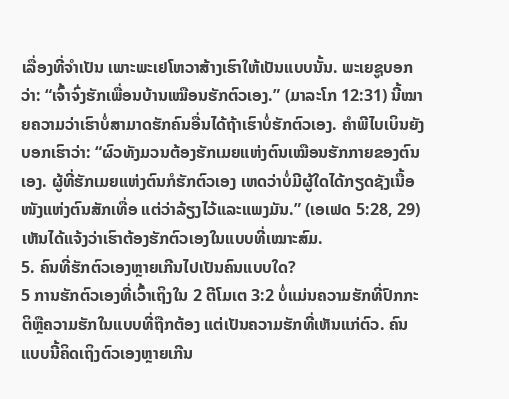ເລື່ອງທີ່ຈຳເປັນ ເພາະພະເຢໂຫວາສ້າງເຮົາໃຫ້ເປັນແບບນັ້ນ. ພະເຍຊູບອກວ່າ: “ເຈົ້າຈົ່ງຮັກເພື່ອນບ້ານເໝືອນຮັກຕົວເອງ.” (ມາລະໂກ 12:31) ນີ້ໝາຍຄວາມວ່າເຮົາບໍ່ສາມາດຮັກຄົນອື່ນໄດ້ຖ້າເຮົາບໍ່ຮັກຕົວເອງ. ຄຳພີໄບເບິນຍັງບອກເຮົາວ່າ: “ຜົວທັງມວນຕ້ອງຮັກເມຍແຫ່ງຕົນເໝືອນຮັກກາຍຂອງຕົນເອງ. ຜູ້ທີ່ຮັກເມຍແຫ່ງຕົນກໍຮັກຕົວເອງ ເຫດວ່າບໍ່ມີຜູ້ໃດໄດ້ກຽດຊັງເນື້ອໜັງແຫ່ງຕົນສັກເທື່ອ ແຕ່ວ່າລ້ຽງໄວ້ແລະແພງມັນ.” (ເອເຟດ 5:28, 29) ເຫັນໄດ້ແຈ້ງວ່າເຮົາຕ້ອງຮັກຕົວເອງໃນແບບທີ່ເໝາະສົມ.
5. ຄົນທີ່ຮັກຕົວເອງຫຼາຍເກີນໄປເປັນຄົນແບບໃດ?
5 ການຮັກຕົວເອງທີ່ເວົ້າເຖິງໃນ 2 ຕີໂມເຕ 3:2 ບໍ່ແມ່ນຄວາມຮັກທີ່ປົກກະຕິຫຼືຄວາມຮັກໃນແບບທີ່ຖືກຕ້ອງ ແຕ່ເປັນຄວາມຮັກທີ່ເຫັນແກ່ຕົວ. ຄົນແບບນີ້ຄິດເຖິງຕົວເອງຫຼາຍເກີນ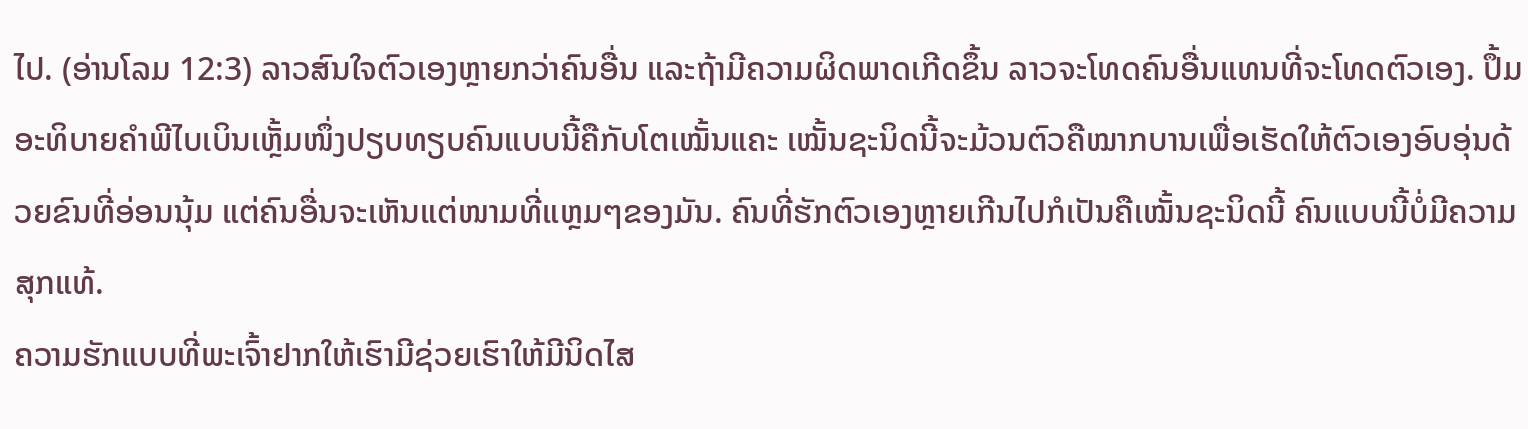ໄປ. (ອ່ານໂລມ 12:3) ລາວສົນໃຈຕົວເອງຫຼາຍກວ່າຄົນອື່ນ ແລະຖ້າມີຄວາມຜິດພາດເກີດຂຶ້ນ ລາວຈະໂທດຄົນອື່ນແທນທີ່ຈະໂທດຕົວເອງ. ປຶ້ມອະທິບາຍຄຳພີໄບເບິນເຫຼັ້ມໜຶ່ງປຽບທຽບຄົນແບບນີ້ຄືກັບໂຕເໝັ້ນແຄະ ເໝັ້ນຊະນິດນີ້ຈະມ້ວນຕົວຄືໝາກບານເພື່ອເຮັດໃຫ້ຕົວເອງອົບອຸ່ນດ້ວຍຂົນທີ່ອ່ອນນຸ້ມ ແຕ່ຄົນອື່ນຈະເຫັນແຕ່ໜາມທີ່ແຫຼມໆຂອງມັນ. ຄົນທີ່ຮັກຕົວເອງຫຼາຍເກີນໄປກໍເປັນຄືເໝັ້ນຊະນິດນີ້ ຄົນແບບນີ້ບໍ່ມີຄວາມສຸກແທ້.
ຄວາມຮັກແບບທີ່ພະເຈົ້າຢາກໃຫ້ເຮົາມີຊ່ວຍເຮົາໃຫ້ມີນິດໄສ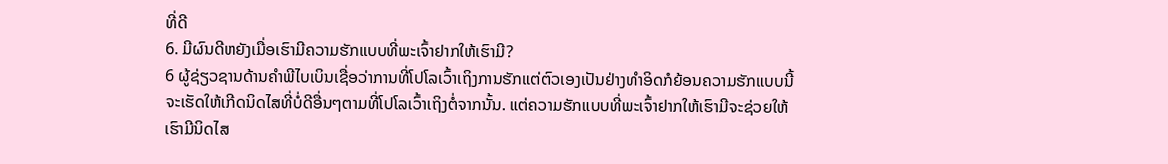ທີ່ດີ
6. ມີຜົນດີຫຍັງເມື່ອເຮົາມີຄວາມຮັກແບບທີ່ພະເຈົ້າຢາກໃຫ້ເຮົາມີ?
6 ຜູ້ຊ່ຽວຊານດ້ານຄຳພີໄບເບິນເຊື່ອວ່າການທີ່ໂປໂລເວົ້າເຖິງການຮັກແຕ່ຕົວເອງເປັນຢ່າງທຳອິດກໍຍ້ອນຄວາມຮັກແບບນີ້ຈະເຮັດໃຫ້ເກີດນິດໄສທີ່ບໍ່ດີອື່ນໆຕາມທີ່ໂປໂລເວົ້າເຖິງຕໍ່ຈາກນັ້ນ. ແຕ່ຄວາມຮັກແບບທີ່ພະເຈົ້າຢາກໃຫ້ເຮົາມີຈະຊ່ວຍໃຫ້ເຮົາມີນິດໄສ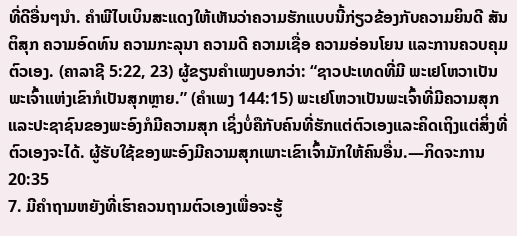ທີ່ດີອື່ນໆນຳ. ຄຳພີໄບເບິນສະແດງໃຫ້ເຫັນວ່າຄວາມຮັກແບບນີ້ກ່ຽວຂ້ອງກັບຄວາມຍິນດີ ສັນຕິສຸກ ຄວາມອົດທົນ ຄວາມກະລຸນາ ຄວາມດີ ຄວາມເຊື່ອ ຄວາມອ່ອນໂຍນ ແລະການຄວບຄຸມຕົວເອງ. (ຄາລາຊີ 5:22, 23) ຜູ້ຂຽນຄຳເພງບອກວ່າ: “ຊາວປະເທດທີ່ມີ ພະເຢໂຫວາເປັນພະເຈົ້າແຫ່ງເຂົາກໍເປັນສຸກຫຼາຍ.” (ຄຳເພງ 144:15) ພະເຢໂຫວາເປັນພະເຈົ້າທີ່ມີຄວາມສຸກ ແລະປະຊາຊົນຂອງພະອົງກໍມີຄວາມສຸກ ເຊິ່ງບໍ່ຄືກັບຄົນທີ່ຮັກແຕ່ຕົວເອງແລະຄິດເຖິງແຕ່ສິ່ງທີ່ຕົວເອງຈະໄດ້. ຜູ້ຮັບໃຊ້ຂອງພະອົງມີຄວາມສຸກເພາະເຂົາເຈົ້າມັກໃຫ້ຄົນອື່ນ.—ກິດຈະການ 20:35
7. ມີຄຳຖາມຫຍັງທີ່ເຮົາຄວນຖາມຕົວເອງເພື່ອຈະຮູ້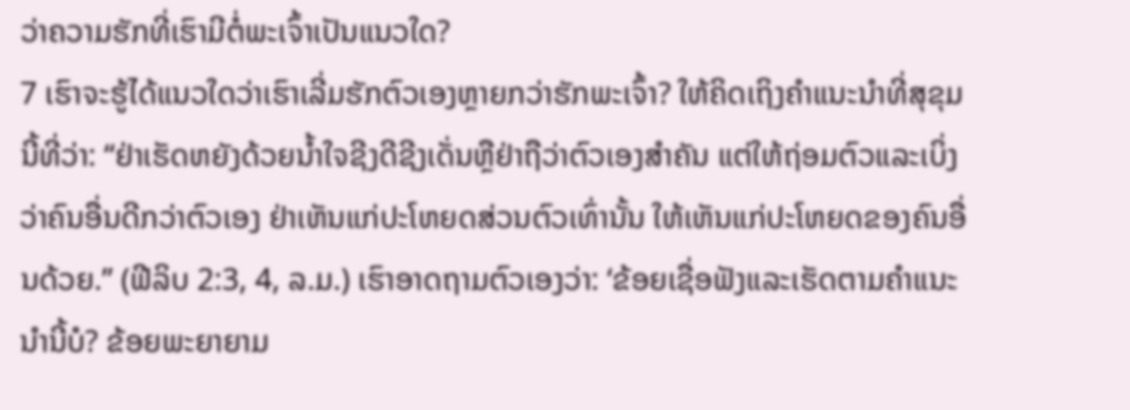ວ່າຄວາມຮັກທີ່ເຮົາມີຕໍ່ພະເຈົ້າເປັນແນວໃດ?
7 ເຮົາຈະຮູ້ໄດ້ແນວໃດວ່າເຮົາເລີ່ມຮັກຕົວເອງຫຼາຍກວ່າຮັກພະເຈົ້າ? ໃຫ້ຄິດເຖິງຄຳແນະນຳທີ່ສຸຂຸມນີ້ທີ່ວ່າ: “ຢ່າເຮັດຫຍັງດ້ວຍນໍ້າໃຈຊີງດີຊີງເດັ່ນຫຼືຢ່າຖືວ່າຕົວເອງສຳຄັນ ແຕ່ໃຫ້ຖ່ອມຕົວແລະເບິ່ງວ່າຄົນອື່ນດີກວ່າຕົວເອງ ຢ່າເຫັນແກ່ປະໂຫຍດສ່ວນຕົວເທົ່ານັ້ນ ໃຫ້ເຫັນແກ່ປະໂຫຍດຂອງຄົນອື່ນດ້ວຍ.” (ຟີລິບ 2:3, 4, ລ.ມ.) ເຮົາອາດຖາມຕົວເອງວ່າ: ‘ຂ້ອຍເຊື່ອຟັງແລະເຮັດຕາມຄຳແນະນຳນີ້ບໍ? ຂ້ອຍພະຍາຍາມ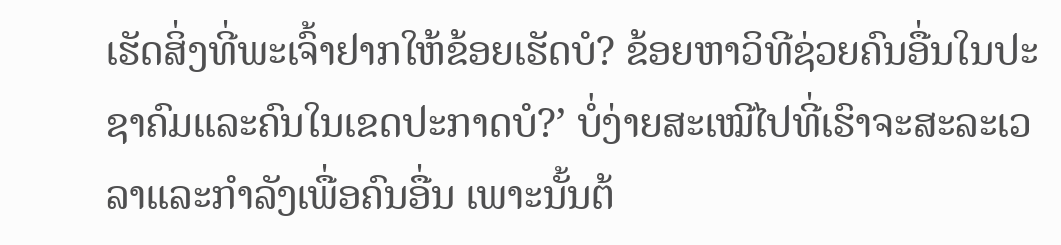ເຮັດສິ່ງທີ່ພະເຈົ້າຢາກໃຫ້ຂ້ອຍເຮັດບໍ? ຂ້ອຍຫາວິທີຊ່ວຍຄົນອື່ນໃນປະຊາຄົມແລະຄົນໃນເຂດປະກາດບໍ?’ ບໍ່ງ່າຍສະເໝີໄປທີ່ເຮົາຈະສະລະເວລາແລະກຳລັງເພື່ອຄົນອື່ນ ເພາະນັ້ນຕ້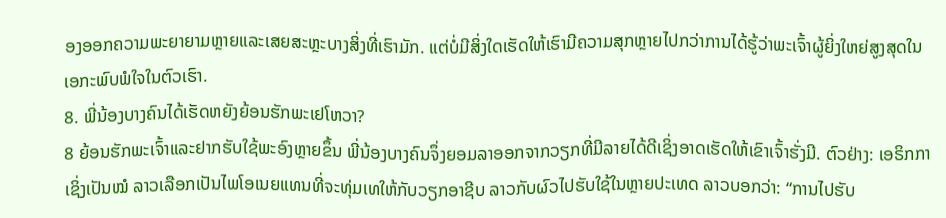ອງອອກຄວາມພະຍາຍາມຫຼາຍແລະເສຍສະຫຼະບາງສິ່ງທີ່ເຮົາມັກ. ແຕ່ບໍ່ມີສິ່ງໃດເຮັດໃຫ້ເຮົາມີຄວາມສຸກຫຼາຍໄປກວ່າການໄດ້ຮູ້ວ່າພະເຈົ້າຜູ້ຍິ່ງໃຫຍ່ສູງສຸດໃນເອກະພົບພໍໃຈໃນຕົວເຮົາ.
8. ພີ່ນ້ອງບາງຄົນໄດ້ເຮັດຫຍັງຍ້ອນຮັກພະເຢໂຫວາ?
8 ຍ້ອນຮັກພະເຈົ້າແລະຢາກຮັບໃຊ້ພະອົງຫຼາຍຂຶ້ນ ພີ່ນ້ອງບາງຄົນຈຶ່ງຍອມລາອອກຈາກວຽກທີ່ມີລາຍໄດ້ດີເຊິ່ງອາດເຮັດໃຫ້ເຂົາເຈົ້າຮັ່ງມີ. ຕົວຢ່າງ: ເອຣິກກາເຊິ່ງເປັນໝໍ ລາວເລືອກເປັນໄພໂອເນຍແທນທີ່ຈະທຸ່ມເທໃຫ້ກັບວຽກອາຊີບ ລາວກັບຜົວໄປຮັບໃຊ້ໃນຫຼາຍປະເທດ ລາວບອກວ່າ: “ການໄປຮັບ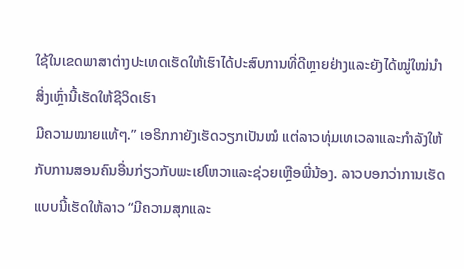ໃຊ້ໃນເຂດພາສາຕ່າງປະເທດເຮັດໃຫ້ເຮົາໄດ້ປະສົບການທີ່ດີຫຼາຍຢ່າງແລະຍັງໄດ້ໝູ່ໃໝ່ນຳ ສິ່ງເຫຼົ່ານີ້ເຮັດໃຫ້ຊີວິດເຮົາ
ມີຄວາມໝາຍແທ້ໆ.” ເອຣິກກາຍັງເຮັດວຽກເປັນໝໍ ແຕ່ລາວທຸ່ມເທເວລາແລະກຳລັງໃຫ້ກັບການສອນຄົນອື່ນກ່ຽວກັບພະເຢໂຫວາແລະຊ່ວຍເຫຼືອພີ່ນ້ອງ. ລາວບອກວ່າການເຮັດແບບນີ້ເຮັດໃຫ້ລາວ “ມີຄວາມສຸກແລະ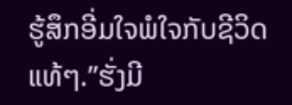ຮູ້ສຶກອີ່ມໃຈພໍໃຈກັບຊີວິດແທ້ໆ.”ຮັ່ງມີ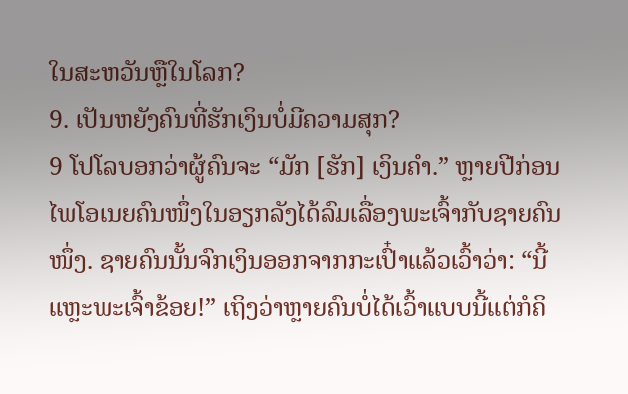ໃນສະຫວັນຫຼືໃນໂລກ?
9. ເປັນຫຍັງຄົນທີ່ຮັກເງິນບໍ່ມີຄວາມສຸກ?
9 ໂປໂລບອກວ່າຜູ້ຄົນຈະ “ມັກ [ຮັກ] ເງິນຄຳ.” ຫຼາຍປີກ່ອນ ໄພໂອເນຍຄົນໜຶ່ງໃນອຽກລັງໄດ້ລົມເລື່ອງພະເຈົ້າກັບຊາຍຄົນໜຶ່ງ. ຊາຍຄົນນັ້ນຈົກເງິນອອກຈາກກະເປົ໋າແລ້ວເວົ້າວ່າ: “ນີ້ແຫຼະພະເຈົ້າຂ້ອຍ!” ເຖິງວ່າຫຼາຍຄົນບໍ່ໄດ້ເວົ້າແບບນີ້ແຕ່ກໍຄິ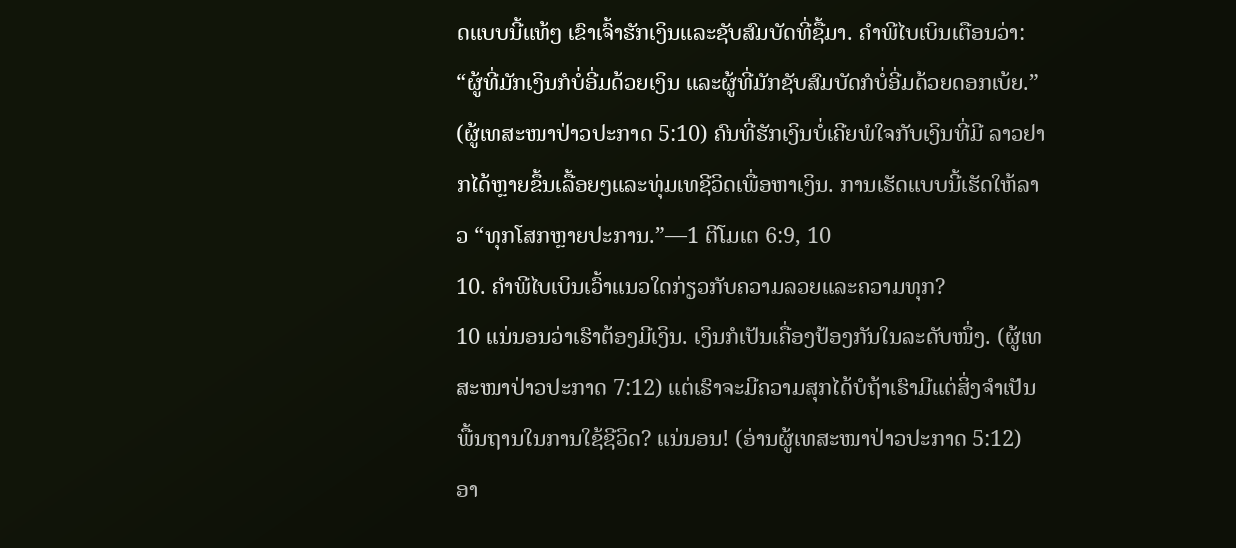ດແບບນີ້ແທ້ໆ ເຂົາເຈົ້າຮັກເງິນແລະຊັບສົມບັດທີ່ຊື້ມາ. ຄຳພີໄບເບິນເຕືອນວ່າ: “ຜູ້ທີ່ມັກເງິນກໍບໍ່ອີ່ມດ້ວຍເງິນ ແລະຜູ້ທີ່ມັກຊັບສົມບັດກໍບໍ່ອີ່ມດ້ວຍດອກເບ້ຍ.” (ຜູ້ເທສະໜາປ່າວປະກາດ 5:10) ຄົນທີ່ຮັກເງິນບໍ່ເຄີຍພໍໃຈກັບເງິນທີ່ມີ ລາວຢາກໄດ້ຫຼາຍຂຶ້ນເລື້ອຍໆແລະທຸ່ມເທຊີວິດເພື່ອຫາເງິນ. ການເຮັດແບບນີ້ເຮັດໃຫ້ລາວ “ທຸກໂສກຫຼາຍປະການ.”—1 ຕີໂມເຕ 6:9, 10
10. ຄຳພີໄບເບິນເວົ້າແນວໃດກ່ຽວກັບຄວາມລວຍແລະຄວາມທຸກ?
10 ແນ່ນອນວ່າເຮົາຕ້ອງມີເງິນ. ເງິນກໍເປັນເຄື່ອງປ້ອງກັນໃນລະດັບໜຶ່ງ. (ຜູ້ເທສະໜາປ່າວປະກາດ 7:12) ແຕ່ເຮົາຈະມີຄວາມສຸກໄດ້ບໍຖ້າເຮົາມີແຕ່ສິ່ງຈຳເປັນພື້ນຖານໃນການໃຊ້ຊີວິດ? ແນ່ນອນ! (ອ່ານຜູ້ເທສະໜາປ່າວປະກາດ 5:12) ອາ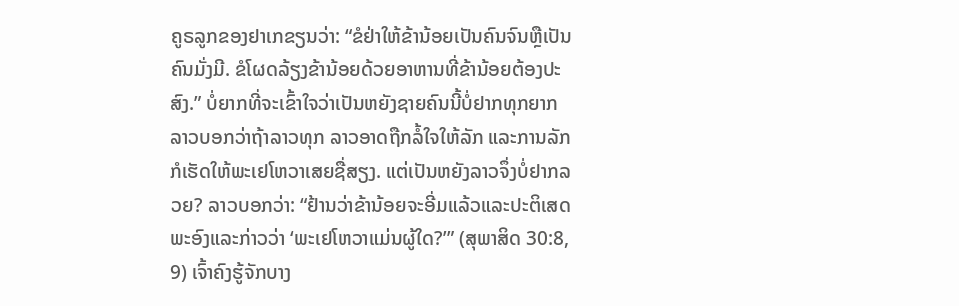ຄູຣລູກຂອງຢາເກຂຽນວ່າ: “ຂໍຢ່າໃຫ້ຂ້ານ້ອຍເປັນຄົນຈົນຫຼືເປັນຄົນມັ່ງມີ. ຂໍໂຜດລ້ຽງຂ້ານ້ອຍດ້ວຍອາຫານທີ່ຂ້ານ້ອຍຕ້ອງປະສົງ.” ບໍ່ຍາກທີ່ຈະເຂົ້າໃຈວ່າເປັນຫຍັງຊາຍຄົນນີ້ບໍ່ຢາກທຸກຍາກ ລາວບອກວ່າຖ້າລາວທຸກ ລາວອາດຖືກລໍ້ໃຈໃຫ້ລັກ ແລະການລັກກໍເຮັດໃຫ້ພະເຢໂຫວາເສຍຊື່ສຽງ. ແຕ່ເປັນຫຍັງລາວຈຶ່ງບໍ່ຢາກລວຍ? ລາວບອກວ່າ: “ຢ້ານວ່າຂ້ານ້ອຍຈະອີ່ມແລ້ວແລະປະຕິເສດພະອົງແລະກ່າວວ່າ ‘ພະເຢໂຫວາແມ່ນຜູ້ໃດ?’” (ສຸພາສິດ 30:8, 9) ເຈົ້າຄົງຮູ້ຈັກບາງ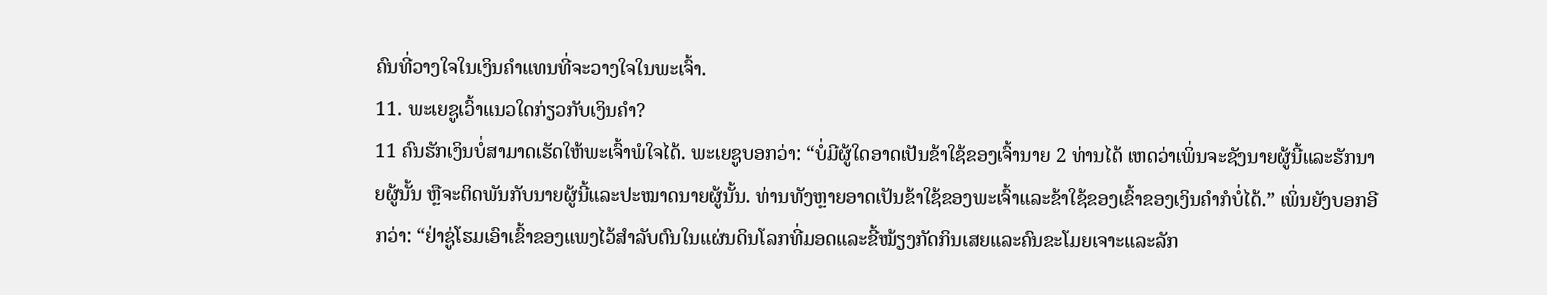ຄົນທີ່ວາງໃຈໃນເງິນຄຳແທນທີ່ຈະວາງໃຈໃນພະເຈົ້າ.
11. ພະເຍຊູເວົ້າແນວໃດກ່ຽວກັບເງິນຄຳ?
11 ຄົນຮັກເງິນບໍ່ສາມາດເຮັດໃຫ້ພະເຈົ້າພໍໃຈໄດ້. ພະເຍຊູບອກວ່າ: “ບໍ່ມີຜູ້ໃດອາດເປັນຂ້າໃຊ້ຂອງເຈົ້ານາຍ 2 ທ່ານໄດ້ ເຫດວ່າເພິ່ນຈະຊັງນາຍຜູ້ນີ້ແລະຮັກນາຍຜູ້ນັ້ນ ຫຼືຈະຕິດພັນກັບນາຍຜູ້ນີ້ແລະປະໝາດນາຍຜູ້ນັ້ນ. ທ່ານທັງຫຼາຍອາດເປັນຂ້າໃຊ້ຂອງພະເຈົ້າແລະຂ້າໃຊ້ຂອງເຂົ້າຂອງເງິນຄຳກໍບໍ່ໄດ້.” ເພິ່ນຍັງບອກອີກວ່າ: “ຢ່າຊູ່ໂຮມເອົາເຂົ້າຂອງແພງໄວ້ສຳລັບຕົນໃນແຜ່ນດິນໂລກທີ່ມອດແລະຂີ້ໝ້ຽງກັດກິນເສຍແລະຄົນຂະໂມຍເຈາະແລະລັກ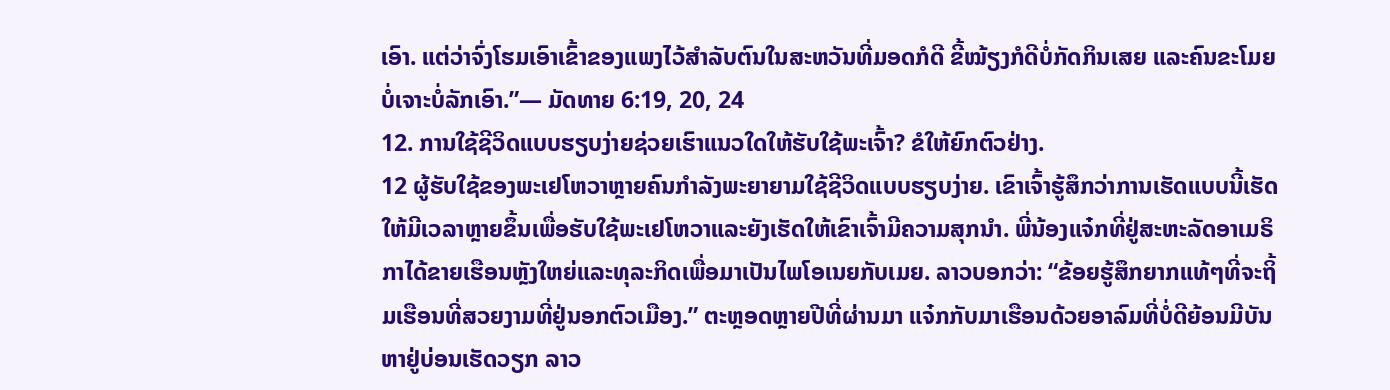ເອົາ. ແຕ່ວ່າຈົ່ງໂຮມເອົາເຂົ້າຂອງແພງໄວ້ສຳລັບຕົນໃນສະຫວັນທີ່ມອດກໍດີ ຂີ້ໝ້ຽງກໍດີບໍ່ກັດກິນເສຍ ແລະຄົນຂະໂມຍບໍ່ເຈາະບໍ່ລັກເອົາ.”— ມັດທາຍ 6:19, 20, 24
12. ການໃຊ້ຊີວິດແບບຮຽບງ່າຍຊ່ວຍເຮົາແນວໃດໃຫ້ຮັບໃຊ້ພະເຈົ້າ? ຂໍໃຫ້ຍົກຕົວຢ່າງ.
12 ຜູ້ຮັບໃຊ້ຂອງພະເຢໂຫວາຫຼາຍຄົນກຳລັງພະຍາຍາມໃຊ້ຊີວິດແບບຮຽບງ່າຍ. ເຂົາເຈົ້າຮູ້ສຶກວ່າການເຮັດແບບນີ້ເຮັດໃຫ້ມີເວລາຫຼາຍຂຶ້ນເພື່ອຮັບໃຊ້ພະເຢໂຫວາແລະຍັງເຮັດໃຫ້ເຂົາເຈົ້າມີຄວາມສຸກນຳ. ພີ່ນ້ອງແຈ໋ກທີ່ຢູ່ສະຫະລັດອາເມຣິກາໄດ້ຂາຍເຮືອນຫຼັງໃຫຍ່ແລະທຸລະກິດເພື່ອມາເປັນໄພໂອເນຍກັບເມຍ. ລາວບອກວ່າ: “ຂ້ອຍຮູ້ສຶກຍາກແທ້ໆທີ່ຈະຖິ້ມເຮືອນທີ່ສວຍງາມທີ່ຢູ່ນອກຕົວເມືອງ.” ຕະຫຼອດຫຼາຍປີທີ່ຜ່ານມາ ແຈ໋ກກັບມາເຮືອນດ້ວຍອາລົມທີ່ບໍ່ດີຍ້ອນມີບັນຫາຢູ່ບ່ອນເຮັດວຽກ ລາວ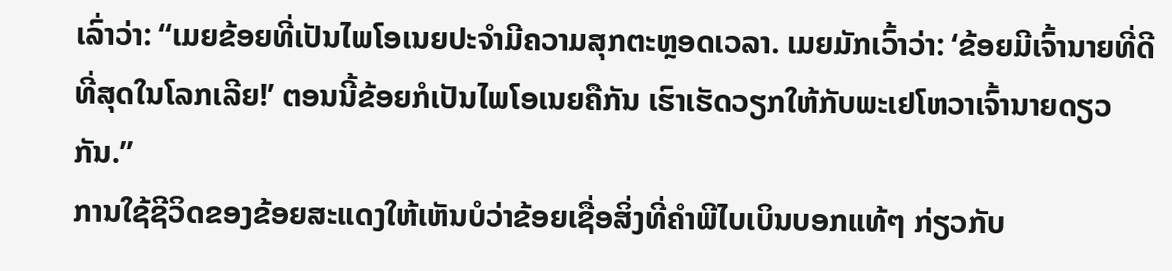ເລົ່າວ່າ: “ເມຍຂ້ອຍທີ່ເປັນໄພໂອເນຍປະຈຳມີຄວາມສຸກຕະຫຼອດເວລາ. ເມຍມັກເວົ້າວ່າ: ‘ຂ້ອຍມີເຈົ້ານາຍທີ່ດີທີ່ສຸດໃນໂລກເລີຍ!’ ຕອນນີ້ຂ້ອຍກໍເປັນໄພໂອເນຍຄືກັນ ເຮົາເຮັດວຽກໃຫ້ກັບພະເຢໂຫວາເຈົ້ານາຍດຽວກັນ.”
ການໃຊ້ຊີວິດຂອງຂ້ອຍສະແດງໃຫ້ເຫັນບໍວ່າຂ້ອຍເຊື່ອສິ່ງທີ່ຄຳພີໄບເບິນບອກແທ້ໆ ກ່ຽວກັບ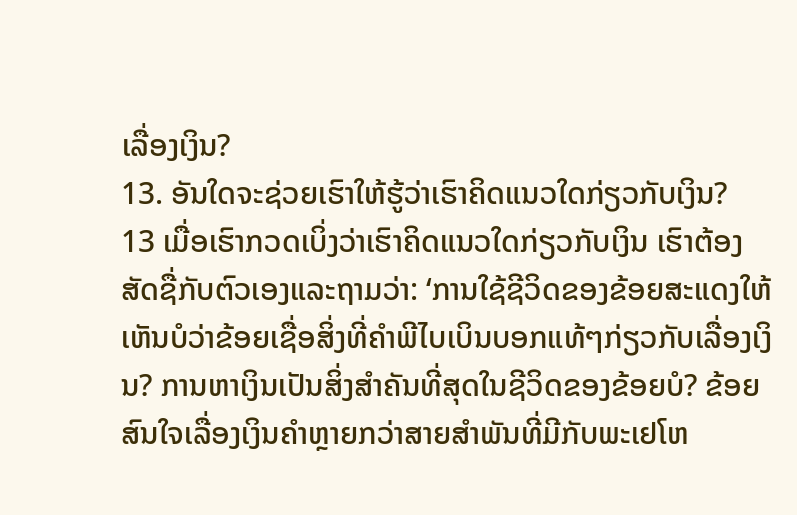ເລື່ອງເງິນ?
13. ອັນໃດຈະຊ່ວຍເຮົາໃຫ້ຮູ້ວ່າເຮົາຄິດແນວໃດກ່ຽວກັບເງິນ?
13 ເມື່ອເຮົາກວດເບິ່ງວ່າເຮົາຄິດແນວໃດກ່ຽວກັບເງິນ ເຮົາຕ້ອງສັດຊື່ກັບຕົວເອງແລະຖາມວ່າ: ‘ການໃຊ້ຊີວິດຂອງຂ້ອຍສະແດງໃຫ້ເຫັນບໍວ່າຂ້ອຍເຊື່ອສິ່ງທີ່ຄຳພີໄບເບິນບອກແທ້ໆກ່ຽວກັບເລື່ອງເງິນ? ການຫາເງິນເປັນສິ່ງສຳຄັນທີ່ສຸດໃນຊີວິດຂອງຂ້ອຍບໍ? ຂ້ອຍສົນໃຈເລື່ອງເງິນຄຳຫຼາຍກວ່າສາຍສຳພັນທີ່ມີກັບພະເຢໂຫ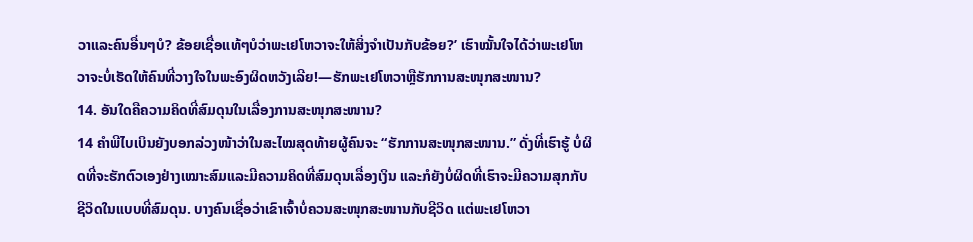ວາແລະຄົນອື່ນໆບໍ? ຂ້ອຍເຊື່ອແທ້ໆບໍວ່າພະເຢໂຫວາຈະໃຫ້ສິ່ງຈຳເປັນກັບຂ້ອຍ?’ ເຮົາໝັ້ນໃຈໄດ້ວ່າພະເຢໂຫວາຈະບໍ່ເຮັດໃຫ້ຄົນທີ່ວາງໃຈໃນພະອົງຜິດຫວັງເລີຍ!—ຮັກພະເຢໂຫວາຫຼືຮັກການສະໜຸກສະໜານ?
14. ອັນໃດຄືຄວາມຄິດທີ່ສົມດຸນໃນເລື່ອງການສະໜຸກສະໜານ?
14 ຄຳພີໄບເບິນຍັງບອກລ່ວງໜ້າວ່າໃນສະໄໝສຸດທ້າຍຜູ້ຄົນຈະ “ຮັກການສະໜຸກສະໜານ.” ດັ່ງທີ່ເຮົາຮູ້ ບໍ່ຜິດທີ່ຈະຮັກຕົວເອງຢ່າງເໝາະສົມແລະມີຄວາມຄິດທີ່ສົມດຸນເລື່ອງເງິນ ແລະກໍຍັງບໍ່ຜິດທີ່ເຮົາຈະມີຄວາມສຸກກັບຊີວິດໃນແບບທີ່ສົມດຸນ. ບາງຄົນເຊື່ອວ່າເຂົາເຈົ້າບໍ່ຄວນສະໜຸກສະໜານກັບຊີວິດ ແຕ່ພະເຢໂຫວາ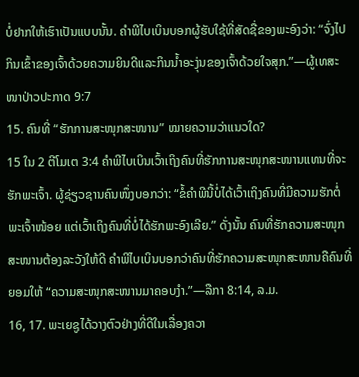ບໍ່ຢາກໃຫ້ເຮົາເປັນແບບນັ້ນ. ຄຳພີໄບເບິນບອກຜູ້ຮັບໃຊ້ທີ່ສັດຊື່ຂອງພະອົງວ່າ: “ຈົ່ງໄປກິນເຂົ້າຂອງເຈົ້າດ້ວຍຄວາມຍິນດີແລະກິນນໍ້າອະງຸ່ນຂອງເຈົ້າດ້ວຍໃຈສຸກ.”—ຜູ້ເທສະໜາປ່າວປະກາດ 9:7
15. ຄົນທີ່ “ຮັກການສະໜຸກສະໜານ” ໝາຍຄວາມວ່າແນວໃດ?
15 ໃນ 2 ຕີໂມເຕ 3:4 ຄຳພີໄບເບິນເວົ້າເຖິງຄົນທີ່ຮັກການສະໜຸກສະໜານແທນທີ່ຈະຮັກພະເຈົ້າ. ຜູ້ຊ່ຽວຊານຄົນໜຶ່ງບອກວ່າ: “ຂໍ້ຄຳພີນີ້ບໍ່ໄດ້ເວົ້າເຖິງຄົນທີ່ມີຄວາມຮັກຕໍ່ພະເຈົ້າໜ້ອຍ ແຕ່ເວົ້າເຖິງຄົນທີ່ບໍ່ໄດ້ຮັກພະອົງເລີຍ.” ດັ່ງນັ້ນ ຄົນທີ່ຮັກຄວາມສະໜຸກສະໜານຕ້ອງລະວັງໃຫ້ດີ ຄຳພີໄບເບິນບອກວ່າຄົນທີ່ຮັກຄວາມສະໜຸກສະໜານຄືຄົນທີ່ຍອມໃຫ້ “ຄວາມສະໜຸກສະໜານມາຄອບງຳ.”—ລືກາ 8:14, ລ.ມ.
16, 17. ພະເຍຊູໄດ້ວາງຕົວຢ່າງທີ່ດີໃນເລື່ອງຄວາ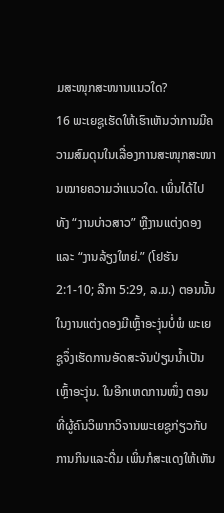ມສະໜຸກສະໜານແນວໃດ?
16 ພະເຍຊູເຮັດໃຫ້ເຮົາເຫັນວ່າການມີຄວາມສົມດຸນໃນເລື່ອງການສະໜຸກສະໜານໝາຍຄວາມວ່າແນວໃດ. ເພິ່ນໄດ້ໄປທັງ “ງານບ່າວສາວ” ຫຼືງານແຕ່ງດອງ ແລະ “ງານລ້ຽງໃຫຍ່.” (ໂຢຮັນ 2:1-10; ລືກາ 5:29, ລ.ມ.) ຕອນນັ້ນ ໃນງານແຕ່ງດອງມີເຫຼົ້າອະງຸ່ນບໍ່ພໍ ພະເຍຊູຈຶ່ງເຮັດການອັດສະຈັນປ່ຽນນໍ້າເປັນເຫຼົ້າອະງຸ່ນ. ໃນອີກເຫດການໜຶ່ງ ຕອນທີ່ຜູ້ຄົນວິພາກວິຈານພະເຍຊູກ່ຽວກັບການກິນແລະດື່ມ ເພິ່ນກໍສະແດງໃຫ້ເຫັນ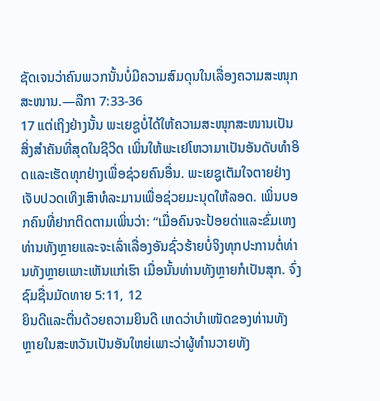ຊັດເຈນວ່າຄົນພວກນັ້ນບໍ່ມີຄວາມສົມດຸນໃນເລື່ອງຄວາມສະໜຸກສະໜານ.—ລືກາ 7:33-36
17 ແຕ່ເຖິງຢ່າງນັ້ນ ພະເຍຊູບໍ່ໄດ້ໃຫ້ຄວາມສະໜຸກສະໜານເປັນສິ່ງສຳຄັນທີ່ສຸດໃນຊີວິດ ເພິ່ນໃຫ້ພະເຢໂຫວາມາເປັນອັນດັບທຳອິດແລະເຮັດທຸກຢ່າງເພື່ອຊ່ວຍຄົນອື່ນ. ພະເຍຊູເຕັມໃຈຕາຍຢ່າງເຈັບປວດເທິງເສົາທໍລະມານເພື່ອຊ່ວຍມະນຸດໃຫ້ລອດ. ເພິ່ນບອກຄົນທີ່ຢາກຕິດຕາມເພິ່ນວ່າ: “ເມື່ອຄົນຈະປ້ອຍດ່າແລະຂົ່ມເຫງທ່ານທັງຫຼາຍແລະຈະເລົ່າເລື່ອງອັນຊົ່ວຮ້າຍບໍ່ຈິງທຸກປະການຕໍ່ທ່ານທັງຫຼາຍເພາະເຫັນແກ່ເຮົາ ເມື່ອນັ້ນທ່ານທັງຫຼາຍກໍເປັນສຸກ. ຈົ່ງຊົມຊື່ນມັດທາຍ 5:11, 12
ຍິນດີແລະຕື່ນດ້ວຍຄວາມຍິນດີ ເຫດວ່າບຳເໜັດຂອງທ່ານທັງຫຼາຍໃນສະຫວັນເປັນອັນໃຫຍ່ເພາະວ່າຜູ້ທຳນວາຍທັງ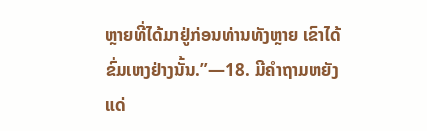ຫຼາຍທີ່ໄດ້ມາຢູ່ກ່ອນທ່ານທັງຫຼາຍ ເຂົາໄດ້ຂົ່ມເຫງຢ່າງນັ້ນ.”—18. ມີຄຳຖາມຫຍັງແດ່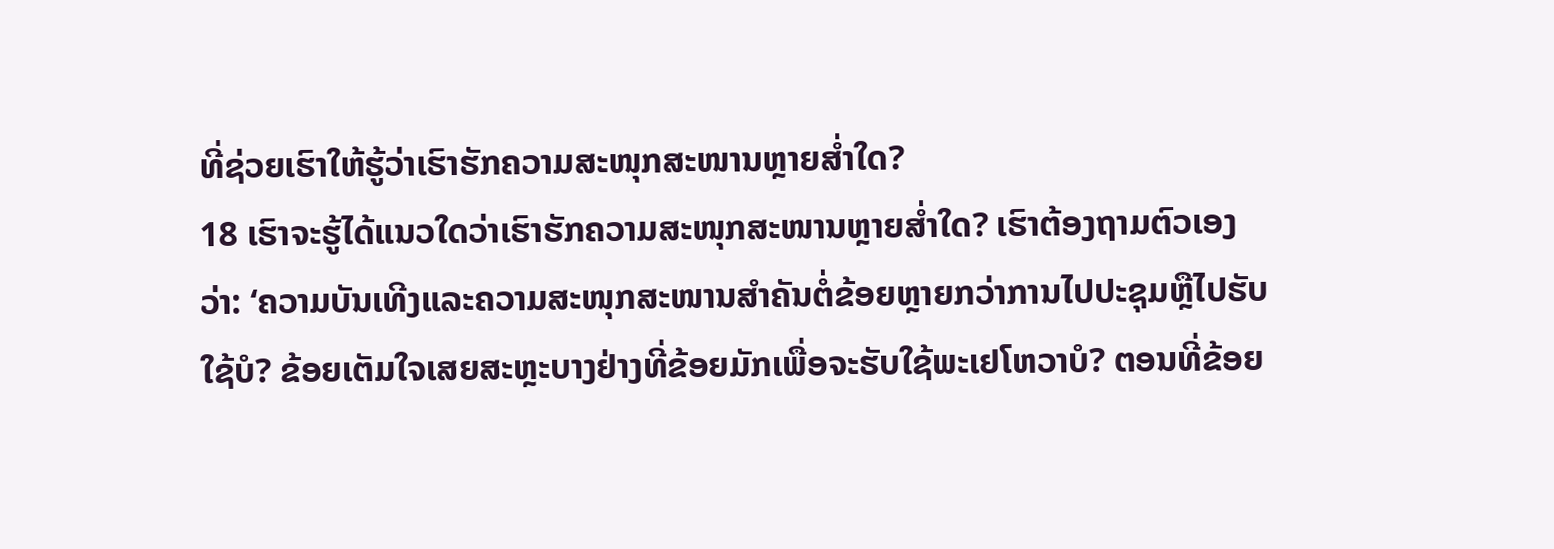ທີ່ຊ່ວຍເຮົາໃຫ້ຮູ້ວ່າເຮົາຮັກຄວາມສະໜຸກສະໜານຫຼາຍສໍ່າໃດ?
18 ເຮົາຈະຮູ້ໄດ້ແນວໃດວ່າເຮົາຮັກຄວາມສະໜຸກສະໜານຫຼາຍສໍ່າໃດ? ເຮົາຕ້ອງຖາມຕົວເອງວ່າ: ‘ຄວາມບັນເທີງແລະຄວາມສະໜຸກສະໜານສຳຄັນຕໍ່ຂ້ອຍຫຼາຍກວ່າການໄປປະຊຸມຫຼືໄປຮັບໃຊ້ບໍ? ຂ້ອຍເຕັມໃຈເສຍສະຫຼະບາງຢ່າງທີ່ຂ້ອຍມັກເພື່ອຈະຮັບໃຊ້ພະເຢໂຫວາບໍ? ຕອນທີ່ຂ້ອຍ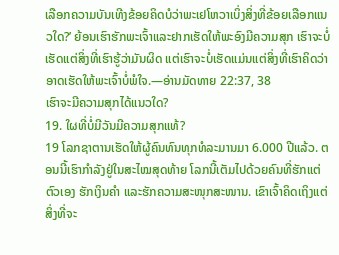ເລືອກຄວາມບັນເທີງຂ້ອຍຄິດບໍວ່າພະເຢໂຫວາເບິ່ງສິ່ງທີ່ຂ້ອຍເລືອກແນວໃດ?’ ຍ້ອນເຮົາຮັກພະເຈົ້າແລະຢາກເຮັດໃຫ້ພະອົງມີຄວາມສຸກ ເຮົາຈະບໍ່ເຮັດແຕ່ສິ່ງທີ່ເຮົາຮູ້ວ່າມັນຜິດ ແຕ່ເຮົາຈະບໍ່ເຮັດແມ່ນແຕ່ສິ່ງທີ່ເຮົາຄິດວ່າອາດເຮັດໃຫ້ພະເຈົ້າບໍ່ພໍໃຈ.—ອ່ານມັດທາຍ 22:37, 38
ເຮົາຈະມີຄວາມສຸກໄດ້ແນວໃດ?
19. ໃຜທີ່ບໍ່ມີວັນມີຄວາມສຸກແທ້?
19 ໂລກຊາຕານເຮັດໃຫ້ຜູ້ຄົນທົນທຸກທໍລະມານມາ 6.000 ປີແລ້ວ. ຕອນນີ້ເຮົາກຳລັງຢູ່ໃນສະໄໝສຸດທ້າຍ ໂລກນີ້ເຕັມໄປດ້ວຍຄົນທີ່ຮັກແຕ່ຕົວເອງ ຮັກເງິນຄຳ ແລະຮັກຄວາມສະໜຸກສະໜານ. ເຂົາເຈົ້າຄິດເຖິງແຕ່ສິ່ງທີ່ຈະ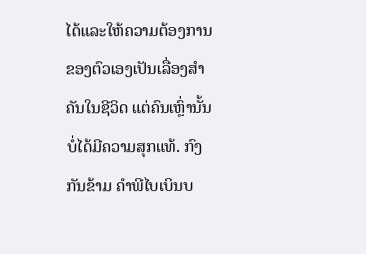ໄດ້ແລະໃຫ້ຄວາມຕ້ອງການຂອງຕົວເອງເປັນເລື່ອງສຳຄັນໃນຊີວິດ ແຕ່ຄົນເຫຼົ່ານັ້ນບໍ່ໄດ້ມີຄວາມສຸກແທ້. ກົງກັນຂ້າມ ຄຳພີໄບເບິນບ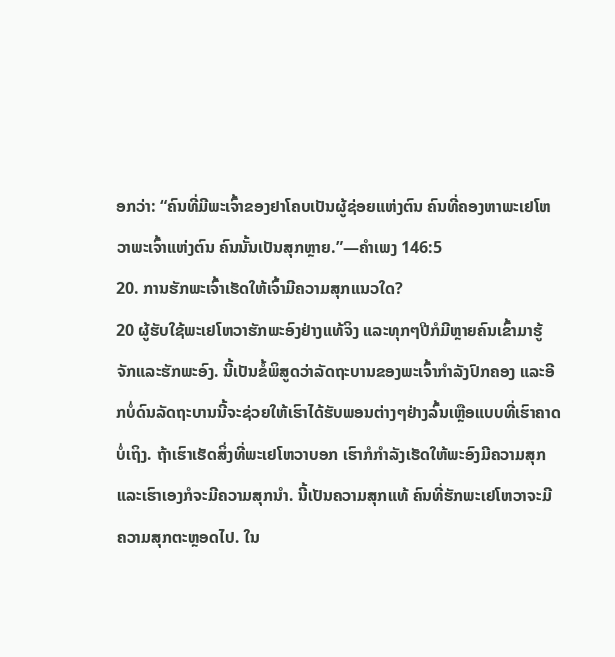ອກວ່າ: “ຄົນທີ່ມີພະເຈົ້າຂອງຢາໂຄບເປັນຜູ້ຊ່ອຍແຫ່ງຕົນ ຄົນທີ່ຄອງຫາພະເຢໂຫວາພະເຈົ້າແຫ່ງຕົນ ຄົນນັ້ນເປັນສຸກຫຼາຍ.”—ຄຳເພງ 146:5
20. ການຮັກພະເຈົ້າເຮັດໃຫ້ເຈົ້າມີຄວາມສຸກແນວໃດ?
20 ຜູ້ຮັບໃຊ້ພະເຢໂຫວາຮັກພະອົງຢ່າງແທ້ຈິງ ແລະທຸກໆປີກໍມີຫຼາຍຄົນເຂົ້າມາຮູ້ຈັກແລະຮັກພະອົງ. ນີ້ເປັນຂໍ້ພິສູດວ່າລັດຖະບານຂອງພະເຈົ້າກຳລັງປົກຄອງ ແລະອີກບໍ່ດົນລັດຖະບານນີ້ຈະຊ່ວຍໃຫ້ເຮົາໄດ້ຮັບພອນຕ່າງໆຢ່າງລົ້ນເຫຼືອແບບທີ່ເຮົາຄາດບໍ່ເຖິງ. ຖ້າເຮົາເຮັດສິ່ງທີ່ພະເຢໂຫວາບອກ ເຮົາກໍກຳລັງເຮັດໃຫ້ພະອົງມີຄວາມສຸກແລະເຮົາເອງກໍຈະມີຄວາມສຸກນຳ. ນີ້ເປັນຄວາມສຸກແທ້ ຄົນທີ່ຮັກພະເຢໂຫວາຈະມີຄວາມສຸກຕະຫຼອດໄປ. ໃນ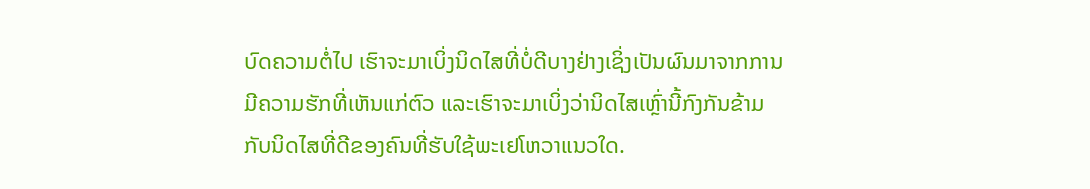ບົດຄວາມຕໍ່ໄປ ເຮົາຈະມາເບິ່ງນິດໄສທີ່ບໍ່ດີບາງຢ່າງເຊິ່ງເປັນຜົນມາຈາກການມີຄວາມຮັກທີ່ເຫັນແກ່ຕົວ ແລະເຮົາຈະມາເບິ່ງວ່ານິດໄສເຫຼົ່ານີ້ກົງກັນຂ້າມກັບນິດໄສທີ່ດີຂອງຄົນທີ່ຮັບໃຊ້ພະເຢໂຫວາແນວໃດ.